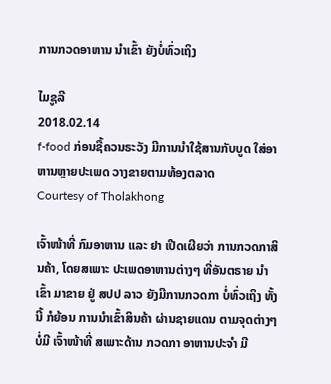ການກວດອາຫານ ນໍາເຂົ້າ ຍັງບໍ່ທົ່ວເຖິງ

ໄມຊູລີ
2018.02.14
f-food ກ່ອນຊື້ຄວນຣະວັງ ມີການນຳໃຊ້ສານກັບບູດ ໃສ່ອາຫານຫຼາຍປະເພດ ວາງຂາຍຕາມທ້ອງຕລາດ
Courtesy of Tholakhong

ເຈົ້າໜ້າທີ່ ກົມອາຫານ ແລະ ຢາ ເປີດເຜີຍວ່າ ການກວດກາສິນຄ້າ, ໂດຍສເພາະ ປະເພດອາຫານຕ່າງໆ ທີ່ອັນຕຣາຍ ນໍາເຂົ້າ ມາຂາຍ ຢູ່ ສປປ ລາວ ຍັງມີການກວດກາ ບໍ່ທົ່ວເຖິງ ທັ້ງນີ້ ກໍຍ້ອນ ການນໍາເຂົ້າສິນຄ້າ ຜ່ານຊາຍແດນ ຕາມຈຸດຕ່າງໆ ບໍ່ມີ ເຈົ້າໜ້າທີ່ ສເພາະດ້ານ ກວດກາ ອາຫານປະຈຳ ມີ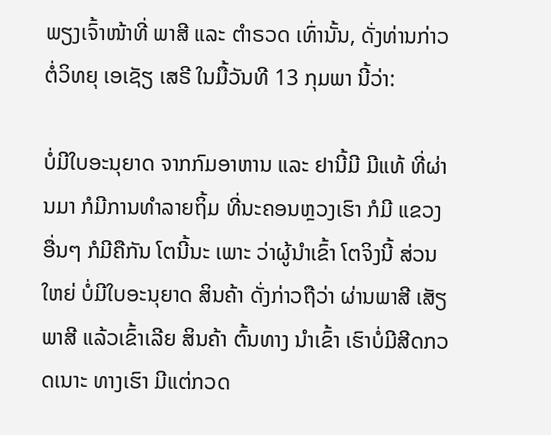ພຽງເຈົ້າໜ້າທີ່ ພາສີ ແລະ ຕໍາຣວດ ເທົ່ານັ້ນ, ດັ່ງທ່ານກ່າວ ຕໍ່ວິທຍຸ ເອເຊັຽ ເສຣີ ໃນມື້ວັນທີ 13 ກຸມພາ ນີ້ວ່າ:

ບໍ່ມີໃບອະນຸຍາດ ຈາກກົມອາຫານ ແລະ ຢານີ້ມີ ມີແທ້ ທີ່ຜ່ານມາ ກໍມີການທໍາລາຍຖິ້ມ ທີ່ນະຄອນຫຼວງເຮົາ ກໍມີ ແຂວງອື່ນໆ ກໍມີຄືກັນ ໂຕນີ້ນະ ເພາະ ວ່າຜູ້ນໍາເຂົ້າ ໂຕຈິງນີ້ ສ່ວນໃຫຍ່ ບໍ່ມີໃບອະນຸຍາດ ສິນຄ້າ ດັ່ງກ່າວຖືວ່າ ຜ່ານພາສີ ເສັຽພາສີ ແລ້ວເຂົ້າເລີຍ ສິນຄ້າ ຕົ້ນທາງ ນໍາເຂົ້າ ເຮົາບໍ່ມີສີດກວດເນາະ ທາງເຮົາ ມີແຕ່ກວດ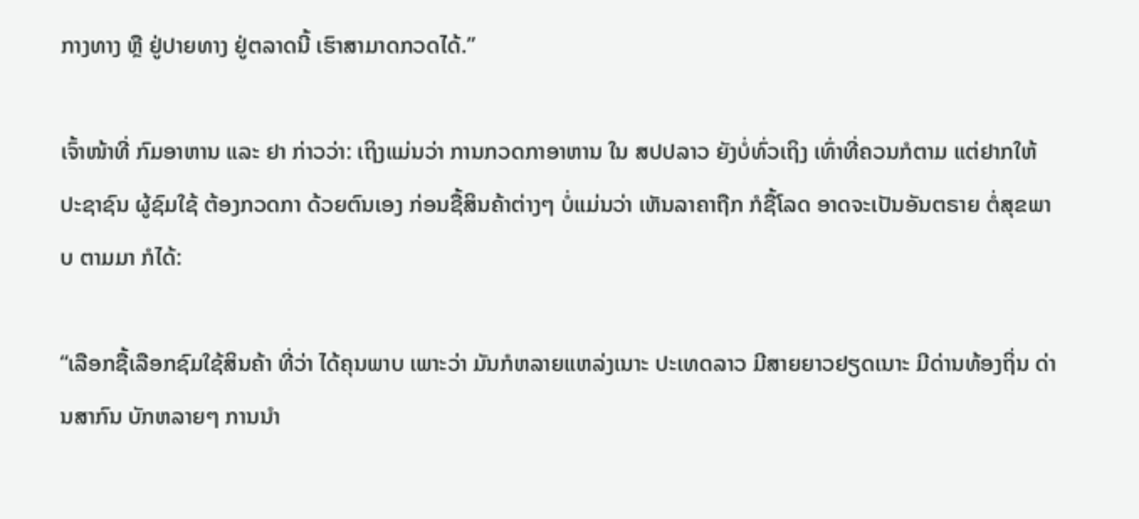ກາງທາງ ຫຼື ຢູ່ປາຍທາງ ຢູ່ຕລາດນີ້ ເຮົາສາມາດກວດໄດ້.”

ເຈົ້າໜ້າທີ່ ກົມອາຫານ ແລະ ຢາ ກ່າວວ່າ: ເຖິງແມ່ນວ່າ ການກວດກາອາຫານ ໃນ ສປປລາວ ຍັງບໍ່ທົ່ວເຖິງ ເທົ່າທີ່ຄວນກໍຕາມ ແຕ່ຢາກໃຫ້ ປະຊາຊົນ ຜູ້ຊົມໃຊ້ ຕ້ອງກວດກາ ດ້ວຍຕົນເອງ ກ່ອນຊື້ສິນຄ້າຕ່າງໆ ບໍ່ແມ່ນວ່າ ເຫັນລາຄາຖືກ ກໍຊື້ໂລດ ອາດຈະເປັນອັນຕຣາຍ ຕໍ່ສຸຂພາບ ຕາມມາ ກໍໄດ້:

“ເລືອກຊື້ເລືອກຊົມໃຊ້ສິນຄ້າ ທີ່ວ່າ ໄດ້ຄຸນພາບ ເພາະວ່າ ມັນກໍຫລາຍແຫລ່ງເນາະ ປະເທດລາວ ມີສາຍຍາວຢຽດເນາະ ມີດ່ານທ້ອງຖິ່ນ ດ່ານສາກົນ ບັກຫລາຍໆ ການນໍາ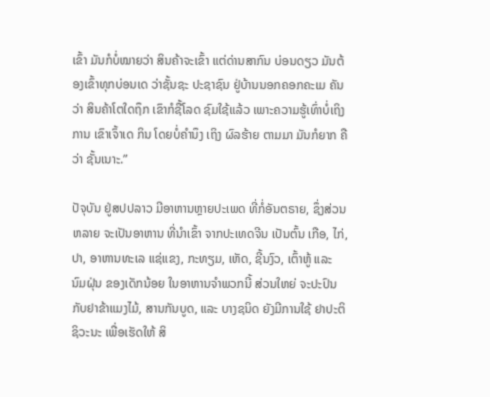ເຂົ້າ ມັນກໍບໍ່ໝາຍວ່າ ສິນຄ້າຈະເຂົ້າ ແຕ່ດ່ານສາກົນ ບ່ອນດຽວ ມັນຕ້ອງເຂົ້າທຸກບ່ອນເດ ວ່າຊັ້ນຊະ ປະຊາຊົນ ຢູ່ບ້ານນອກຄອກຄະເມ ຄັນວ່າ ສິນຄ້າໂຕໃດຖຶກ ເຂົາກໍຊື້ໂລດ ຊົມໃຊ້ແລ້ວ ເພາະຄວາມຮູ້ເທົ່າບໍ່ເຖິງການ ເຂົາເຈົ້າເດ ກິນ ໂດຍບໍ່ຄໍານຶງ ເຖິງ ຜົລຮ້າຍ ຕາມມາ ມັນກໍຍາກ ຄືວ່າ ຊັ້ນເນາະ.”

ປັຈຸບັນ ຢູ່ສປປລາວ ມີອາຫານຫຼາຍປະເພດ ທີ່ກໍ່ອັນຕຣາຍ, ຊຶ່ງສ່ວນຫລາຍ ຈະເປັນອາຫານ ທີ່ນໍາເຂົ້າ ຈາກປະເທດຈີນ ເປັນຕົ້ນ ເກືອ, ໄກ່, ປາ, ອາຫານທະເລ ແຊ່ແຂງ, ກະທຽມ, ເຫັດ, ຊີ້ນງົວ, ເຕົ້າຫູ້ ແລະ ນົມຝຸ່ນ ຂອງເດັກນ້ອຍ ໃນອາຫານຈໍາພວກນີ້ ສ່ວນໃຫຍ່ ຈະປະປົນ ກັບຢາຂ້າແມງໄມ້, ສານກັນບູດ, ແລະ ບາງຊນິດ ຍັງມີການໃຊ້ ຢາປະຕິຊິວະນະ ເພື່ອເຮັດໃຫ້ ສິ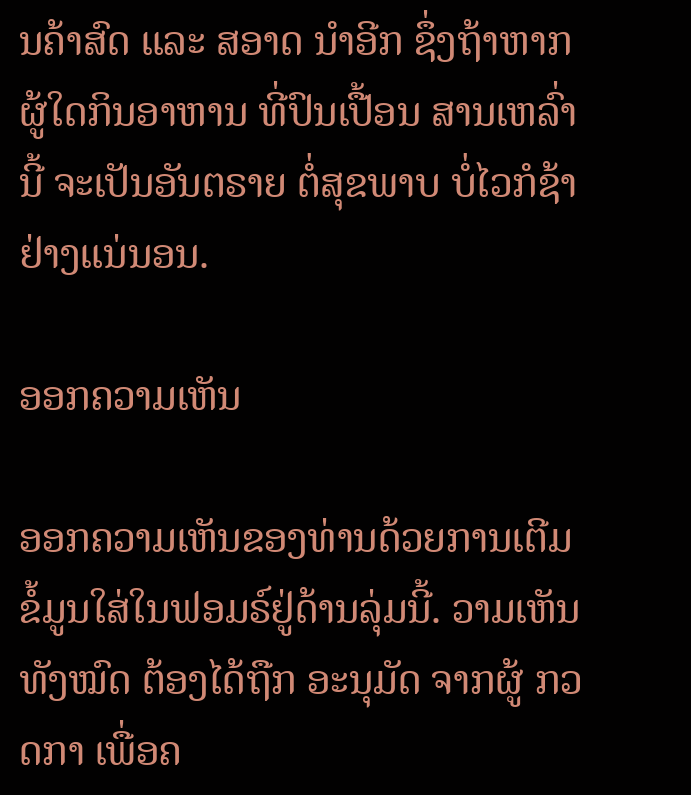ນຄ້າສົດ ແລະ ສອາດ ນໍາອີກ ຊຶ່ງຖ້າຫາກ ຜູ້ໃດກິນອາຫານ ທີ່ປົນເປື້ອນ ສານເຫລົ່ານີ້ ຈະເປັນອັນຕຣາຍ ຕໍ່ສຸຂພາບ ບໍ່ໄວກໍຊ້າ ຢ່າງແນ່ນອນ.

ອອກຄວາມເຫັນ

ອອກຄວາມເຫັນຂອງທ່ານດ້ວຍການເຕີມຂໍ້ມູນໃສ່ໃນຟອມຣ໌ຢູ່ດ້ານລຸ່ມນີ້. ວາມເຫັນທັງໝົດ ຕ້ອງໄດ້ຖືກ ອະນຸມັດ ຈາກຜູ້ ກວດກາ ເພື່ອຄ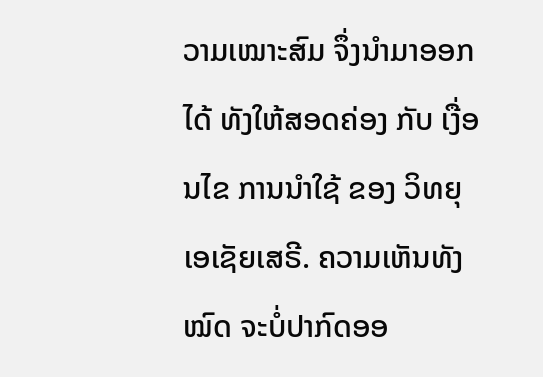ວາມເໝາະສົມ ຈຶ່ງນໍາມາອອກໄດ້ ທັງໃຫ້ສອດຄ່ອງ ກັບ ເງື່ອນໄຂ ການນຳໃຊ້ ຂອງ ວິທຍຸເອເຊັຍເສຣີ. ຄວາມເຫັນທັງໝົດ ຈະບໍ່ປາກົດອອ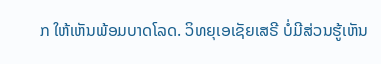ກ ໃຫ້ເຫັນພ້ອມບາດໂລດ. ວິທຍຸເອເຊັຍເສຣີ ບໍ່ມີສ່ວນຮູ້ເຫັນ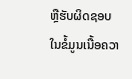ຫຼືຮັບຜິດຊອບ ໃນຂໍ້ມູນເນື້ອຄວາ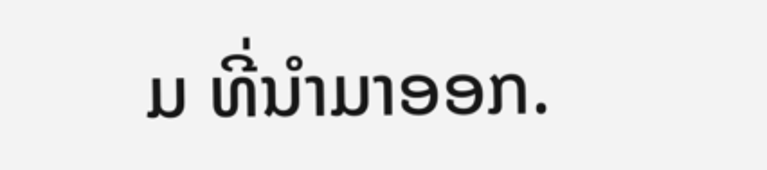ມ ທີ່ນໍາມາອອກ.